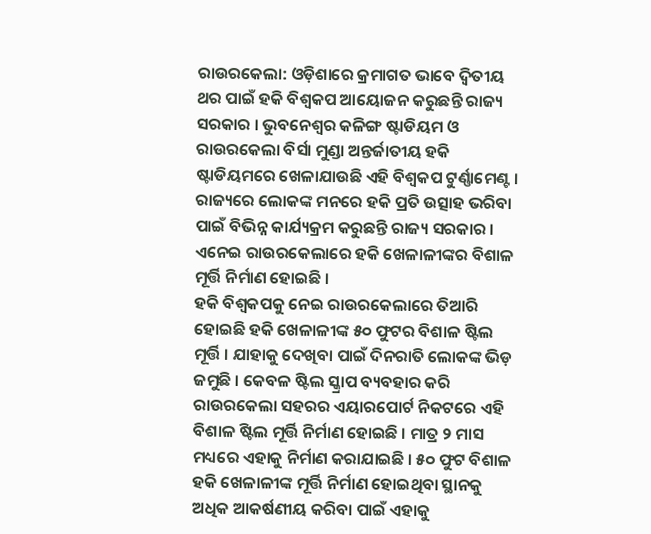ରାଉରକେଲା: ଓଡ଼ିଶାରେ କ୍ରମାଗତ ଭାବେ ଦ୍ବିତୀୟ ଥର ପାଇଁ ହକି ବିଶ୍ବକପ ଆୟୋଜନ କରୁଛନ୍ତି ରାଜ୍ୟ ସରକାର । ଭୁବନେଶ୍ବର କଳିଙ୍ଗ ଷ୍ଟାଡିୟମ ଓ ରାଉରକେଲା ବିର୍ସା ମୁଣ୍ଡା ଅନ୍ତର୍ଜାତୀୟ ହକି ଷ୍ଟାଡିୟମରେ ଖେଳାଯାଉଛି ଏହି ବିଶ୍ବକପ ଟୁର୍ଣ୍ଣାମେଣ୍ଟ । ରାଜ୍ୟରେ ଲୋକଙ୍କ ମନରେ ହକି ପ୍ରତି ଉତ୍ସାହ ଭରିବା ପାଇଁ ବିଭିନ୍ନ କାର୍ଯ୍ୟକ୍ରମ କରୁଛନ୍ତି ରାଜ୍ୟ ସରକାର । ଏନେଇ ରାଉରକେଲାରେ ହକି ଖେଳାଳୀଙ୍କର ବିଶାଳ ମୂର୍ତ୍ତି ନିର୍ମାଣ ହୋଇଛି ।
ହକି ବିଶ୍ବକପକୁ ନେଇ ରାଉରକେଲାରେ ତିଆରି ହୋଇଛି ହକି ଖେଳାଳୀଙ୍କ ୫୦ ଫୁଟର ବିଶାଳ ଷ୍ଟିଲ ମୂର୍ତ୍ତି । ଯାହାକୁ ଦେଖିବା ପାଇଁ ଦିନରାତି ଲୋକଙ୍କ ଭିଡ଼ ଜମୁଛି । କେବଳ ଷ୍ଟିଲ ସ୍କ୍ରାପ ବ୍ୟବହାର କରି ରାଉରକେଲା ସହରର ଏୟାରପୋର୍ଟ ନିକଟରେ ଏହି ବିଶାଳ ଷ୍ଟିଲ ମୂର୍ତ୍ତି ନିର୍ମାଣ ହୋଇଛି । ମାତ୍ର ୨ ମାସ ମଧ୍ୟରେ ଏହାକୁ ନିର୍ମାଣ କରାଯାଇଛି । ୫୦ ଫୁଟ ବିଶାଳ ହକି ଖେଳାଳୀଙ୍କ ମୂର୍ତ୍ତି ନିର୍ମାଣ ହୋଇଥିବା ସ୍ଥାନକୁ ଅଧିକ ଆକର୍ଷଣୀୟ କରିବା ପାଇଁ ଏହାକୁ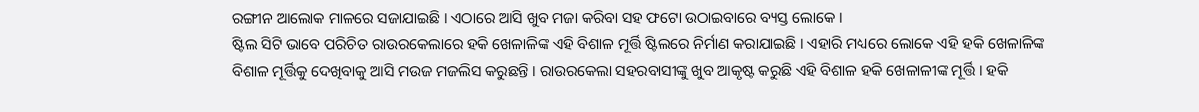ରଙ୍ଗୀନ ଆଲୋକ ମାଳରେ ସଜାଯାଇଛି । ଏଠାରେ ଆସି ଖୁବ ମଜା କରିବା ସହ ଫଟୋ ଉଠାଇବାରେ ବ୍ୟସ୍ତ ଲୋକେ ।
ଷ୍ଟିଲ ସିଟି ଭାବେ ପରିଚିତ ରାଉରକେଲାରେ ହକି ଖେଳାଳିଙ୍କ ଏହି ବିଶାଳ ମୂର୍ତ୍ତି ଷ୍ଟିଲରେ ନିର୍ମାଣ କରାଯାଇଛି । ଏହାରି ମଧ୍ୟରେ ଲୋକେ ଏହି ହକି ଖେଳାଳିଙ୍କ ବିଶାଳ ମୂର୍ତ୍ତିକୁ ଦେଖିବାକୁ ଆସି ମଉଜ ମଜଲିସ କରୁଛନ୍ତି । ରାଉରକେଲା ସହରବାସୀଙ୍କୁ ଖୁବ ଆକୃଷ୍ଟ କରୁଛି ଏହି ବିଶାଳ ହକି ଖେଳାଳୀଙ୍କ ମୂର୍ତ୍ତି । ହକି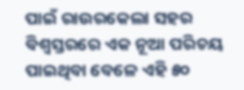ପାଇଁ ରାଉରକେଲା ସହର ବିଶ୍ବସ୍ତରରେ ଏକ ନୂଆ ପରିଚୟ ପାଇଥିବା ବେଳେ ଏହି ୫୦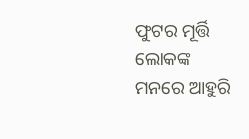ଫୁଟର ମୂର୍ତ୍ତି ଲୋକଙ୍କ ମନରେ ଆହୁରି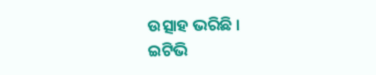ଉତ୍ସାହ ଭରିଛି ।
ଇଟିଭି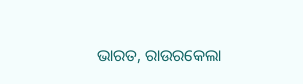ଭାରତ, ରାଉରକେଲା